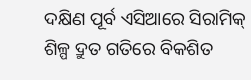ଦକ୍ଷିଣ ପୂର୍ବ ଏସିଆରେ ସିରାମିକ୍ ଶିଳ୍ପ ଦ୍ରୁତ ଗତିରେ ବିକଶିତ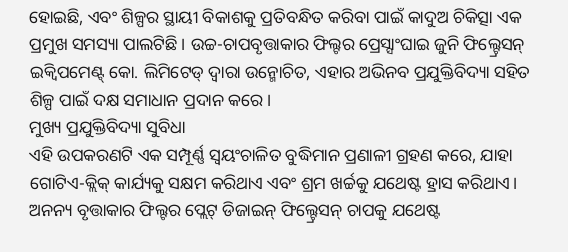ହୋଇଛି, ଏବଂ ଶିଳ୍ପର ସ୍ଥାୟୀ ବିକାଶକୁ ପ୍ରତିବନ୍ଧିତ କରିବା ପାଇଁ କାଦୁଅ ଚିକିତ୍ସା ଏକ ପ୍ରମୁଖ ସମସ୍ୟା ପାଲଟିଛି। ଉଚ୍ଚ-ଚାପବୃତ୍ତାକାର ଫିଲ୍ଟର ପ୍ରେସ୍ସାଂଘାଇ ଜୁନି ଫିଲ୍ଟ୍ରେସନ୍ ଇକ୍ୱିପମେଣ୍ଟ୍ କୋ. ଲିମିଟେଡ୍ ଦ୍ୱାରା ଉନ୍ମୋଚିତ, ଏହାର ଅଭିନବ ପ୍ରଯୁକ୍ତିବିଦ୍ୟା ସହିତ ଶିଳ୍ପ ପାଇଁ ଦକ୍ଷ ସମାଧାନ ପ୍ରଦାନ କରେ।
ମୁଖ୍ୟ ପ୍ରଯୁକ୍ତିବିଦ୍ୟା ସୁବିଧା
ଏହି ଉପକରଣଟି ଏକ ସମ୍ପୂର୍ଣ୍ଣ ସ୍ୱୟଂଚାଳିତ ବୁଦ୍ଧିମାନ ପ୍ରଣାଳୀ ଗ୍ରହଣ କରେ, ଯାହା ଗୋଟିଏ-କ୍ଲିକ୍ କାର୍ଯ୍ୟକୁ ସକ୍ଷମ କରିଥାଏ ଏବଂ ଶ୍ରମ ଖର୍ଚ୍ଚକୁ ଯଥେଷ୍ଟ ହ୍ରାସ କରିଥାଏ। ଅନନ୍ୟ ବୃତ୍ତାକାର ଫିଲ୍ଟର ପ୍ଲେଟ୍ ଡିଜାଇନ୍ ଫିଲ୍ଟ୍ରେସନ୍ ଚାପକୁ ଯଥେଷ୍ଟ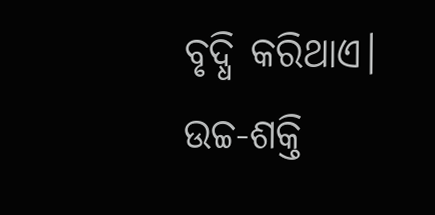ବୃଦ୍ଧି କରିଥାଏ। ଉଚ୍ଚ-ଶକ୍ତି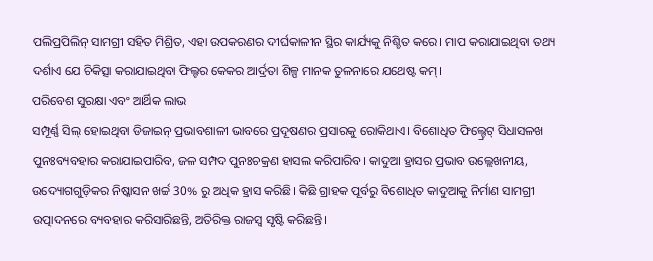ପଲିପ୍ରପିଲିନ୍ ସାମଗ୍ରୀ ସହିତ ମିଶ୍ରିତ, ଏହା ଉପକରଣର ଦୀର୍ଘକାଳୀନ ସ୍ଥିର କାର୍ଯ୍ୟକୁ ନିଶ୍ଚିତ କରେ। ମାପ କରାଯାଇଥିବା ତଥ୍ୟ ଦର୍ଶାଏ ଯେ ଚିକିତ୍ସା କରାଯାଇଥିବା ଫିଲ୍ଟର କେକର ଆର୍ଦ୍ରତା ଶିଳ୍ପ ମାନକ ତୁଳନାରେ ଯଥେଷ୍ଟ କମ୍।
ପରିବେଶ ସୁରକ୍ଷା ଏବଂ ଆର୍ଥିକ ଲାଭ
ସମ୍ପୂର୍ଣ୍ଣ ସିଲ୍ ହୋଇଥିବା ଡିଜାଇନ୍ ପ୍ରଭାବଶାଳୀ ଭାବରେ ପ୍ରଦୂଷଣର ପ୍ରସାରକୁ ରୋକିଥାଏ। ବିଶୋଧିତ ଫିଲ୍ଟ୍ରେଟ୍ ସିଧାସଳଖ ପୁନଃବ୍ୟବହାର କରାଯାଇପାରିବ, ଜଳ ସମ୍ପଦ ପୁନଃଚକ୍ରଣ ହାସଲ କରିପାରିବ। କାଦୁଆ ହ୍ରାସର ପ୍ରଭାବ ଉଲ୍ଲେଖନୀୟ, ଉଦ୍ୟୋଗଗୁଡ଼ିକର ନିଷ୍କାସନ ଖର୍ଚ୍ଚ 30% ରୁ ଅଧିକ ହ୍ରାସ କରିଛି। କିଛି ଗ୍ରାହକ ପୂର୍ବରୁ ବିଶୋଧିତ କାଦୁଆକୁ ନିର୍ମାଣ ସାମଗ୍ରୀ ଉତ୍ପାଦନରେ ବ୍ୟବହାର କରିସାରିଛନ୍ତି, ଅତିରିକ୍ତ ରାଜସ୍ୱ ସୃଷ୍ଟି କରିଛନ୍ତି।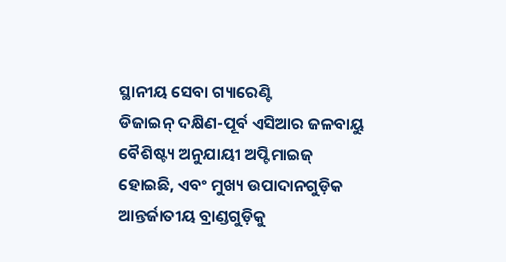ସ୍ଥାନୀୟ ସେବା ଗ୍ୟାରେଣ୍ଟି
ଡିଜାଇନ୍ ଦକ୍ଷିଣ-ପୂର୍ବ ଏସିଆର ଜଳବାୟୁ ବୈଶିଷ୍ଟ୍ୟ ଅନୁଯାୟୀ ଅପ୍ଟିମାଇଜ୍ ହୋଇଛି, ଏବଂ ମୁଖ୍ୟ ଉପାଦାନଗୁଡ଼ିକ ଆନ୍ତର୍ଜାତୀୟ ବ୍ରାଣ୍ଡଗୁଡ଼ିକୁ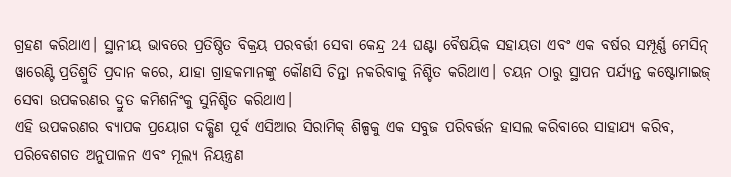ଗ୍ରହଣ କରିଥାଏ। ସ୍ଥାନୀୟ ଭାବରେ ପ୍ରତିଷ୍ଠିତ ବିକ୍ରୟ ପରବର୍ତ୍ତୀ ସେବା କେନ୍ଦ୍ର 24 ଘଣ୍ଟା ବୈଷୟିକ ସହାୟତା ଏବଂ ଏକ ବର୍ଷର ସମ୍ପୂର୍ଣ୍ଣ ମେସିନ୍ ୱାରେଣ୍ଟି ପ୍ରତିଶ୍ରୁତି ପ୍ରଦାନ କରେ, ଯାହା ଗ୍ରାହକମାନଙ୍କୁ କୌଣସି ଚିନ୍ତା ନକରିବାକୁ ନିଶ୍ଚିତ କରିଥାଏ। ଚୟନ ଠାରୁ ସ୍ଥାପନ ପର୍ଯ୍ୟନ୍ତ କଷ୍ଟୋମାଇଜ୍ ସେବା ଉପକରଣର ଦ୍ରୁତ କମିଶନିଂକୁ ସୁନିଶ୍ଚିତ କରିଥାଏ।
ଏହି ଉପକରଣର ବ୍ୟାପକ ପ୍ରୟୋଗ ଦକ୍ଷିଣ ପୂର୍ବ ଏସିଆର ସିରାମିକ୍ ଶିଳ୍ପକୁ ଏକ ସବୁଜ ପରିବର୍ତ୍ତନ ହାସଲ କରିବାରେ ସାହାଯ୍ୟ କରିବ, ପରିବେଶଗତ ଅନୁପାଳନ ଏବଂ ମୂଲ୍ୟ ନିୟନ୍ତ୍ରଣ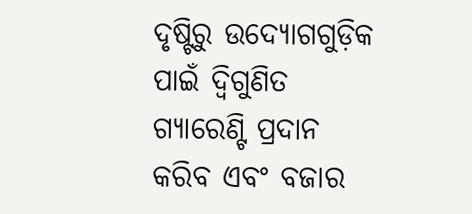ଦୃଷ୍ଟିରୁ ଉଦ୍ୟୋଗଗୁଡ଼ିକ ପାଇଁ ଦ୍ୱିଗୁଣିତ ଗ୍ୟାରେଣ୍ଟି ପ୍ରଦାନ କରିବ ଏବଂ ବଜାର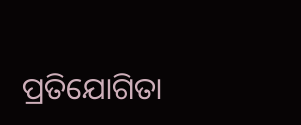ପ୍ରତିଯୋଗିତା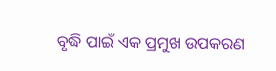ବୃଦ୍ଧି ପାଇଁ ଏକ ପ୍ରମୁଖ ଉପକରଣ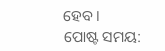ହେବ।
ପୋଷ୍ଟ ସମୟ: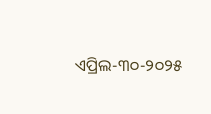ଏପ୍ରିଲ-୩୦-୨୦୨୫